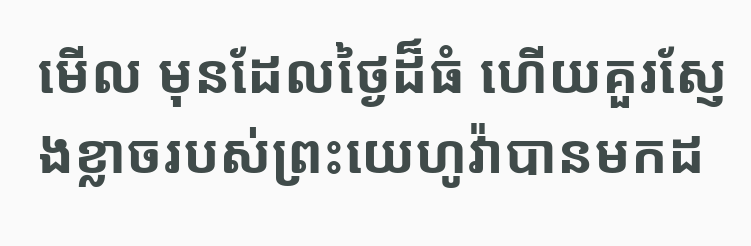មើល មុនដែលថ្ងៃដ៏ធំ ហើយគួរស្ញែងខ្លាចរបស់ព្រះយេហូវ៉ាបានមកដ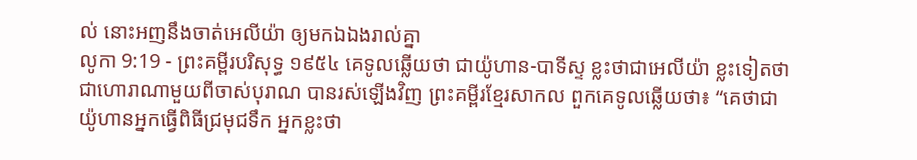ល់ នោះអញនឹងចាត់អេលីយ៉ា ឲ្យមកឯឯងរាល់គ្នា
លូកា 9:19 - ព្រះគម្ពីរបរិសុទ្ធ ១៩៥៤ គេទូលឆ្លើយថា ជាយ៉ូហាន-បាទីស្ទ ខ្លះថាជាអេលីយ៉ា ខ្លះទៀតថាជាហោរាណាមួយពីចាស់បុរាណ បានរស់ឡើងវិញ ព្រះគម្ពីរខ្មែរសាកល ពួកគេទូលឆ្លើយថា៖ “គេថាជាយ៉ូហានអ្នកធ្វើពិធីជ្រមុជទឹក អ្នកខ្លះថា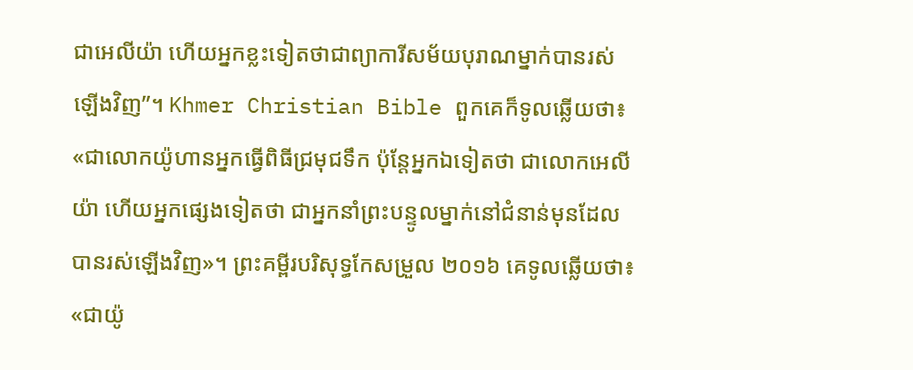ជាអេលីយ៉ា ហើយអ្នកខ្លះទៀតថាជាព្យាការីសម័យបុរាណម្នាក់បានរស់ឡើងវិញ”។ Khmer Christian Bible ពួកគេក៏ទូលឆ្លើយថា៖ «ជាលោកយ៉ូហានអ្នកធ្វើពិធីជ្រមុជទឹក ប៉ុន្ដែអ្នកឯទៀតថា ជាលោកអេលីយ៉ា ហើយអ្នកផ្សេងទៀតថា ជាអ្នកនាំព្រះបន្ទូលម្នាក់នៅជំនាន់មុនដែលបានរស់ឡើងវិញ»។ ព្រះគម្ពីរបរិសុទ្ធកែសម្រួល ២០១៦ គេទូលឆ្លើយថា៖ «ជាយ៉ូ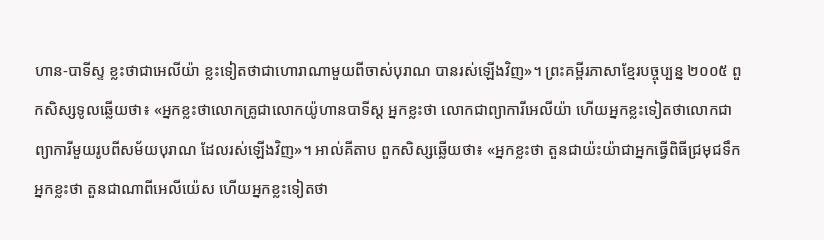ហាន-បាទីស្ទ ខ្លះថាជាអេលីយ៉ា ខ្លះទៀតថាជាហោរាណាមួយពីចាស់បុរាណ បានរស់ឡើងវិញ»។ ព្រះគម្ពីរភាសាខ្មែរបច្ចុប្បន្ន ២០០៥ ពួកសិស្សទូលឆ្លើយថា៖ «អ្នកខ្លះថាលោកគ្រូជាលោកយ៉ូហានបាទីស្ដ អ្នកខ្លះថា លោកជាព្យាការីអេលីយ៉ា ហើយអ្នកខ្លះទៀតថាលោកជាព្យាការីមួយរូបពីសម័យបុរាណ ដែលរស់ឡើងវិញ»។ អាល់គីតាប ពួកសិស្សឆ្លើយថា៖ «អ្នកខ្លះថា តួនជាយ៉ះយ៉ាជាអ្នកធ្វើពិធីជ្រមុជទឹក អ្នកខ្លះថា តួនជាណាពីអេលីយ៉េស ហើយអ្នកខ្លះទៀតថា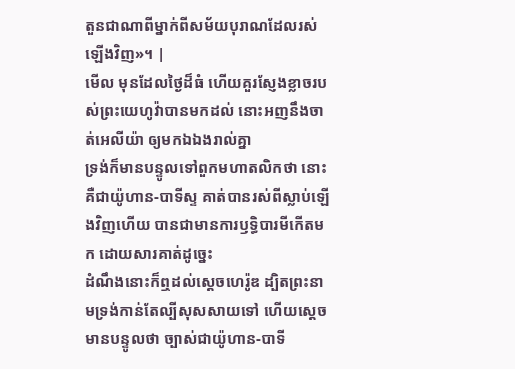តួនជាណាពីម្នាក់ពីសម័យបុរាណដែលរស់ឡើងវិញ»។ |
មើល មុនដែលថ្ងៃដ៏ធំ ហើយគួរស្ញែងខ្លាចរបស់ព្រះយេហូវ៉ាបានមកដល់ នោះអញនឹងចាត់អេលីយ៉ា ឲ្យមកឯឯងរាល់គ្នា
ទ្រង់ក៏មានបន្ទូលទៅពួកមហាតលិកថា នោះគឺជាយ៉ូហាន-បាទីស្ទ គាត់បានរស់ពីស្លាប់ឡើងវិញហើយ បានជាមានការឫទ្ធិបារមីកើតមក ដោយសារគាត់ដូច្នេះ
ដំណឹងនោះក៏ឮដល់ស្តេចហេរ៉ូឌ ដ្បិតព្រះនាមទ្រង់កាន់តែល្បីសុសសាយទៅ ហើយស្តេចមានបន្ទូលថា ច្បាស់ជាយ៉ូហាន-បាទី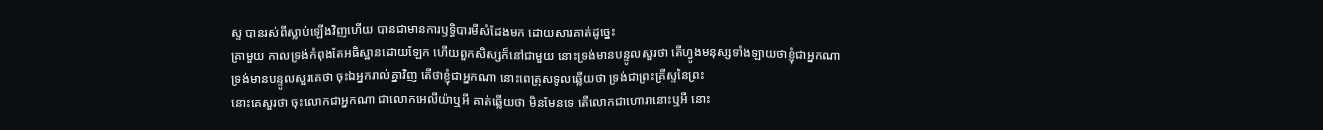ស្ទ បានរស់ពីស្លាប់ឡើងវិញហើយ បានជាមានការឫទ្ធិបារមីសំដែងមក ដោយសារគាត់ដូច្នេះ
គ្រាមួយ កាលទ្រង់កំពុងតែអធិស្ឋានដោយឡែក ហើយពួកសិស្សក៏នៅជាមួយ នោះទ្រង់មានបន្ទូលសួរថា តើហ្វូងមនុស្សទាំងឡាយថាខ្ញុំជាអ្នកណា
ទ្រង់មានបន្ទូលសួរគេថា ចុះឯអ្នករាល់គ្នាវិញ តើថាខ្ញុំជាអ្នកណា នោះពេត្រុសទូលឆ្លើយថា ទ្រង់ជាព្រះគ្រីស្ទនៃព្រះ
នោះគេសួរថា ចុះលោកជាអ្នកណា ជាលោកអេលីយ៉ាឬអី គាត់ឆ្លើយថា មិនមែនទេ តើលោកជាហោរានោះឬអី នោះ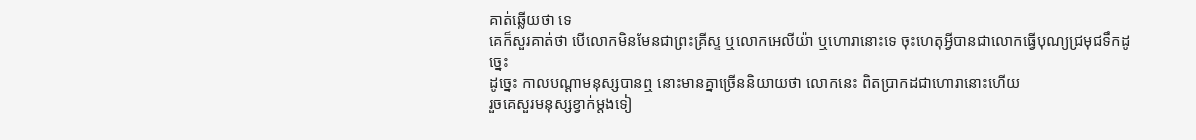គាត់ឆ្លើយថា ទេ
គេក៏សួរគាត់ថា បើលោកមិនមែនជាព្រះគ្រីស្ទ ឬលោកអេលីយ៉ា ឬហោរានោះទេ ចុះហេតុអ្វីបានជាលោកធ្វើបុណ្យជ្រមុជទឹកដូច្នេះ
ដូច្នេះ កាលបណ្តាមនុស្សបានឮ នោះមានគ្នាច្រើននិយាយថា លោកនេះ ពិតប្រាកដជាហោរានោះហើយ
រួចគេសួរមនុស្សខ្វាក់ម្តងទៀ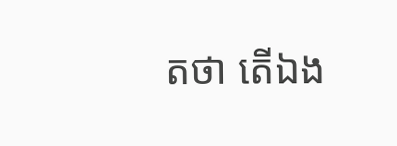តថា តើឯង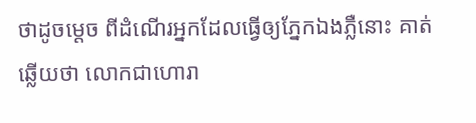ថាដូចម្តេច ពីដំណើរអ្នកដែលធ្វើឲ្យភ្នែកឯងភ្លឺនោះ គាត់ឆ្លើយថា លោកជាហោរា